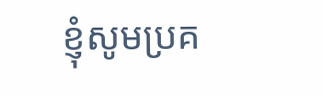ខ្ញុំសូមប្រគ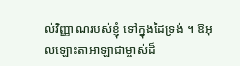ល់វិញ្ញាណរបស់ខ្ញុំ ទៅក្នុងដៃទ្រង់ ។ ឱអុលឡោះតាអាឡាជាម្ចាស់ដ៏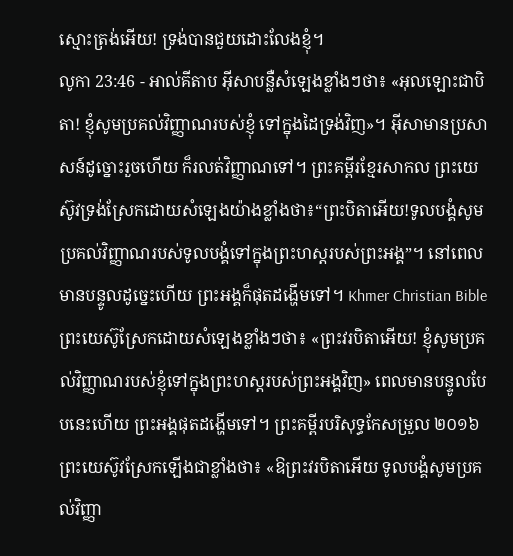ស្មោះត្រង់អើយ! ទ្រង់បានជួយដោះលែងខ្ញុំ។
លូកា 23:46 - អាល់គីតាប អ៊ីសាបន្លឺសំឡេងខ្លាំងៗថា៖ «អុលឡោះជាបិតា! ខ្ញុំសូមប្រគល់វិញ្ញាណរបស់ខ្ញុំ ទៅក្នុងដៃទ្រង់វិញ»។ អ៊ីសាមានប្រសាសន៍ដូច្នោះរួចហើយ ក៏រលត់វិញ្ញាណទៅ។ ព្រះគម្ពីរខ្មែរសាកល ព្រះយេស៊ូវទ្រង់ស្រែកដោយសំឡេងយ៉ាងខ្លាំងថា៖“ព្រះបិតាអើយ!ទូលបង្គំសូមប្រគល់វិញ្ញាណរបស់ទូលបង្គំទៅក្នុងព្រះហស្តរបស់ព្រះអង្គ”។ នៅពេលមានបន្ទូលដូច្នេះហើយ ព្រះអង្គក៏ផុតដង្ហើមទៅ។ Khmer Christian Bible ព្រះយេស៊ូស្រែកដោយសំឡេងខ្លាំងៗថា៖ «ព្រះវរបិតាអើយ! ខ្ញុំសូមប្រគល់វិញ្ញាណរបស់ខ្ញុំទៅក្នុងព្រះហស្ដរបស់ព្រះអង្គវិញ» ពេលមានបន្ទូលបែបនេះហើយ ព្រះអង្គផុតដង្ហើមទៅ។ ព្រះគម្ពីរបរិសុទ្ធកែសម្រួល ២០១៦ ព្រះយេស៊ូវស្រែកឡើងជាខ្លាំងថា៖ «ឱព្រះវរបិតាអើយ ទូលបង្គំសូមប្រគល់វិញ្ញា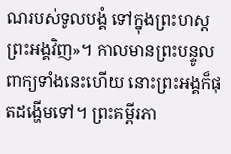ណរបស់ទូលបង្គំ ទៅក្នុងព្រះហស្តព្រះអង្គវិញ»។ កាលមានព្រះបន្ទូលពាក្យទាំងនេះហើយ នោះព្រះអង្គក៏ផុតដង្ហើមទៅ។ ព្រះគម្ពីរភា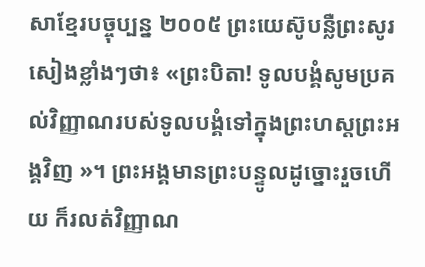សាខ្មែរបច្ចុប្បន្ន ២០០៥ ព្រះយេស៊ូបន្លឺព្រះសូរសៀងខ្លាំងៗថា៖ «ព្រះបិតា! ទូលបង្គំសូមប្រគល់វិញ្ញាណរបស់ទូលបង្គំទៅក្នុងព្រះហស្ដព្រះអង្គវិញ »។ ព្រះអង្គមានព្រះបន្ទូលដូច្នោះរួចហើយ ក៏រលត់វិញ្ញាណ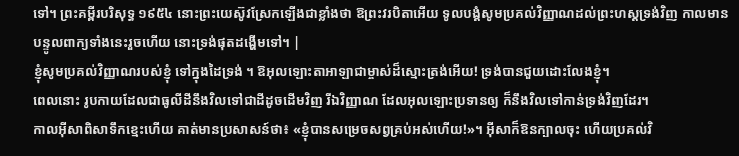ទៅ។ ព្រះគម្ពីរបរិសុទ្ធ ១៩៥៤ នោះព្រះយេស៊ូវស្រែកឡើងជាខ្លាំងថា ឱព្រះវរបិតាអើយ ទូលបង្គំសូមប្រគល់វិញ្ញាណដល់ព្រះហស្តទ្រង់វិញ កាលមានបន្ទូលពាក្យទាំងនេះរួចហើយ នោះទ្រង់ផុតដង្ហើមទៅ។ |
ខ្ញុំសូមប្រគល់វិញ្ញាណរបស់ខ្ញុំ ទៅក្នុងដៃទ្រង់ ។ ឱអុលឡោះតាអាឡាជាម្ចាស់ដ៏ស្មោះត្រង់អើយ! ទ្រង់បានជួយដោះលែងខ្ញុំ។
ពេលនោះ រូបកាយដែលជាធូលីដីនឹងវិលទៅជាដីដូចដើមវិញ រីឯវិញ្ញាណ ដែលអុលឡោះប្រទានឲ្យ ក៏នឹងវិលទៅកាន់ទ្រង់វិញដែរ។
កាលអ៊ីសាពិសាទឹកខ្មេះហើយ គាត់មានប្រសាសន៍ថា៖ «ខ្ញុំបានសម្រេចសព្វគ្រប់អស់ហើយ!»។ អ៊ីសាក៏ឱនក្បាលចុះ ហើយប្រគល់វិ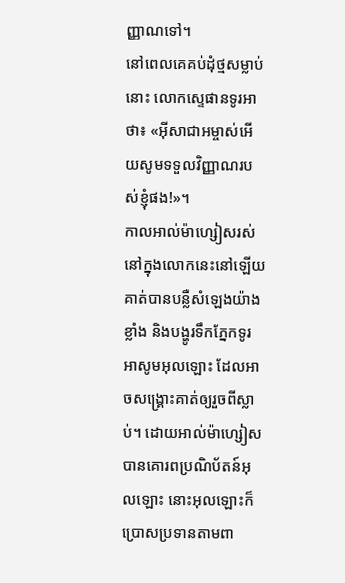ញ្ញាណទៅ។
នៅពេលគេគប់ដុំថ្មសម្លាប់នោះ លោកស្ទេផានទូរអាថា៖ «អ៊ីសាជាអម្ចាស់អើយសូមទទួលវិញ្ញាណរបស់ខ្ញុំផង!»។
កាលអាល់ម៉ាហ្សៀសរស់នៅក្នុងលោកនេះនៅឡើយ គាត់បានបន្លឺសំឡេងយ៉ាងខ្លាំង និងបង្ហូរទឹកភ្នែកទូរអាសូមអុលឡោះ ដែលអាចសង្គ្រោះគាត់ឲ្យរួចពីស្លាប់។ ដោយអាល់ម៉ាហ្សៀសបានគោរពប្រណិប័តន៍អុលឡោះ នោះអុលឡោះក៏ប្រោសប្រទានតាមពា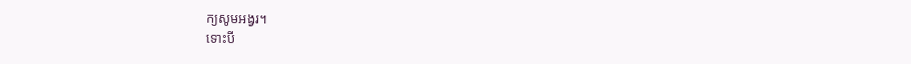ក្យសូមអង្វរ។
ទោះបី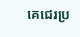គេជេរប្រ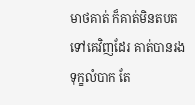មាថគាត់ ក៏គាត់មិនតបតទៅគេវិញដែរ គាត់បានរងទុក្ខលំបាក តែ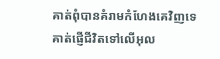គាត់ពុំបានគំរាមកំហែងគេវិញទេ គាត់ផ្ញើជីវិតទៅលើអុល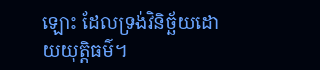ឡោះ ដែលទ្រង់វិនិច្ឆ័យដោយយុត្ដិធម៌។